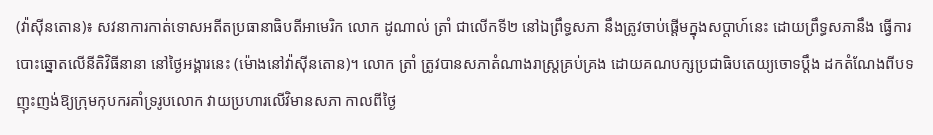(វ៉ាស៊ីនតោន)៖ សវនាការកាត់ទោសអតីតប្រធានាធិបតីអាមេរិក លោក ដូណាល់ ត្រាំ ជាលើកទី២ នៅឯព្រឹទ្ធសភា នឹងត្រូវចាប់ផ្ដើមក្នុងសប្ដាហ៍នេះ ដោយព្រឹទ្ធសភានឹង ធ្វើការបោះឆ្នោតលើនីតិវិធីនានា នៅថ្ងៃអង្គារនេះ (ម៉ោងនៅវ៉ាស៊ីនតោន)។ លោក ត្រាំ ត្រូវបានសភាតំណាងរាស្ត្រគ្រប់គ្រង ដោយគណបក្សប្រជាធិបតេយ្យចោទប្ដឹង ដកតំណែងពីបទញុះញង់ឱ្យក្រុមកុបករគាំទ្ររូបលោក វាយប្រហារលើវិមានសភា កាលពីថ្ងៃ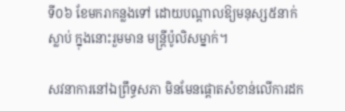ទី០៦ ខែមករាកន្លងទៅ ដោយបណ្ដាលឱ្យមនុស្ស៥នាក់ស្លាប់ ក្នុងនោះរួមមាន មន្ត្រីប៉ូលិសម្នាក់។

សវនាការនៅឯព្រឹទ្ធសភា មិនមែនផ្ដោតសំខាន់លើការដក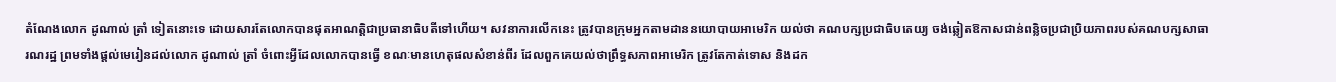តំណែងលោក ដូណាល់ ត្រាំ ទៀតនោះទេ ដោយសារតែលោកបានផុតអាណត្តិជាប្រធានាធិបតីទៅហើយ។ សវនាការលើកនេះ ត្រូវបានក្រុមអ្នកតាមដាននយោបាយអាមេរិក យល់ថា គណបក្សប្រជាធិបតេយ្យ ចង់ឆ្លៀតឱកាសជាន់ពន្លិចប្រជាប្រិយភាពរបស់គណបក្សសាធារណរដ្ឋ ព្រមទាំងផ្ដល់មេរៀនដល់លោក ដូណាល់ ត្រាំ ចំពោះអ្វីដែលលោកបានធ្វើ ខណៈមានហេតុផលសំខាន់ពីរ ដែលពួកគេយល់ថាព្រឹទ្ធសភាពអាមេរិក ត្រូវតែកាត់ទោស និងដក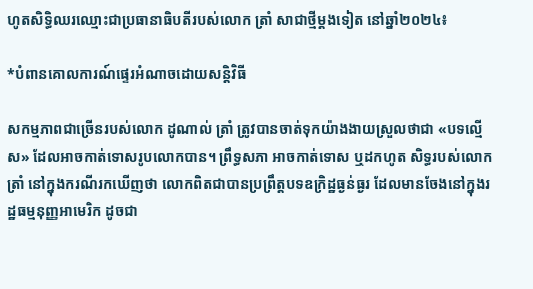ហូតសិទ្ធិឈរឈ្មោះជាប្រធានាធិបតីរបស់លោក ត្រាំ សាជាថ្មីម្ដងទៀត នៅឆ្នាំ២០២៤៖

*បំពានគោលការណ៍ផ្ទេរអំណាចដោយសន្តិវិធី

សកម្មភាពជាច្រើនរបស់លោក ដូណាល់ ត្រាំ ត្រូវបានចាត់ទុកយ៉ាងងាយស្រួលថាជា «បទល្មើស» ដែលអាចកាត់ទោសរូបលោកបាន។ ព្រឹទ្ធសភា អាចកាត់ទោស ឬដកហូត សិទ្ធរបស់លោក ត្រាំ នៅក្នុងករណីរកឃើញថា លោកពិតជាបានប្រព្រឹត្តបទឧក្រិដ្ឋធ្ងន់ធ្ងរ ដែលមានចែងនៅក្នុងរដ្ឋធម្មនុញ្ញអាមេរិក ដូចជា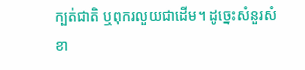ក្បត់ជាតិ ឬពុករលួយជាដើម។ ដូច្នេះសំនួរសំខា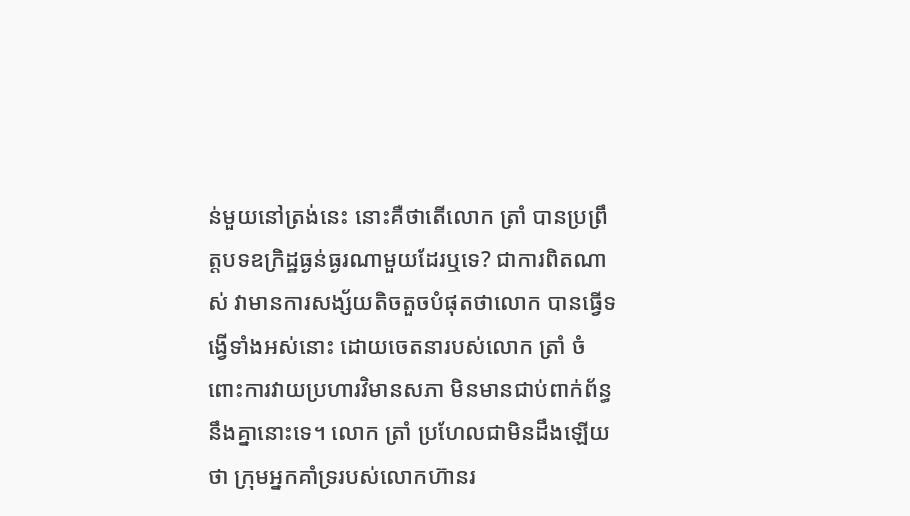ន់មួយនៅត្រង់នេះ នោះគឺថាតើលោក ត្រាំ បានប្រព្រឹត្តបទឧក្រិដ្ឋធ្ងន់ធ្ងរណាមួយដែរឬទេ? ជាការពិតណាស់ វាមានការសង្ស័យតិចតួចបំផុតថាលោក បានធ្វើទង្វើទាំងអស់នោះ ដោយចេតនារបស់លោក ត្រាំ ចំពោះការវាយប្រហារវិមានសភា មិនមានជាប់ពាក់ព័ន្ធនឹងគ្នានោះទេ។ លោក ត្រាំ ប្រហែលជាមិនដឹងឡើយថា ក្រុមអ្នកគាំទ្ររបស់លោកហ៊ានរ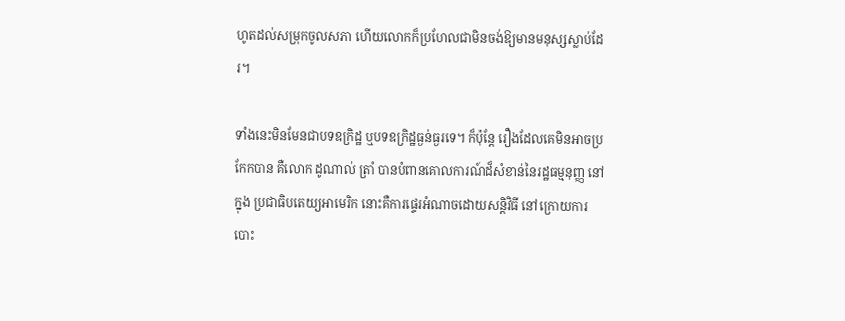ហូតដល់សម្រុកចូលសភា ហើយលោកក៏ប្រហែលជាមិនចង់ឱ្យមានមនុស្សស្លាប់ដែរ។

ទាំងនេះមិនមែនជាបទឧក្រិដ្ឋ ឬបទឧក្រិដ្ឋធ្ងន់ធ្ងរទេ។ ក៏ប៉ុន្តែ រឿងដែលគេមិនអាចប្រកែកបាន គឺលោក ដូណាល់ ត្រាំ បានបំពានគោលការណ៍ដ៏សំខាន់នៃរដ្ឋធម្មនុញ្ញ នៅក្នុង ប្រជាធិបតេយ្យអាមេរិក នោះគឺការផ្ទេរអំណាចដោយសន្តិវិធី នៅក្រោយការបោះ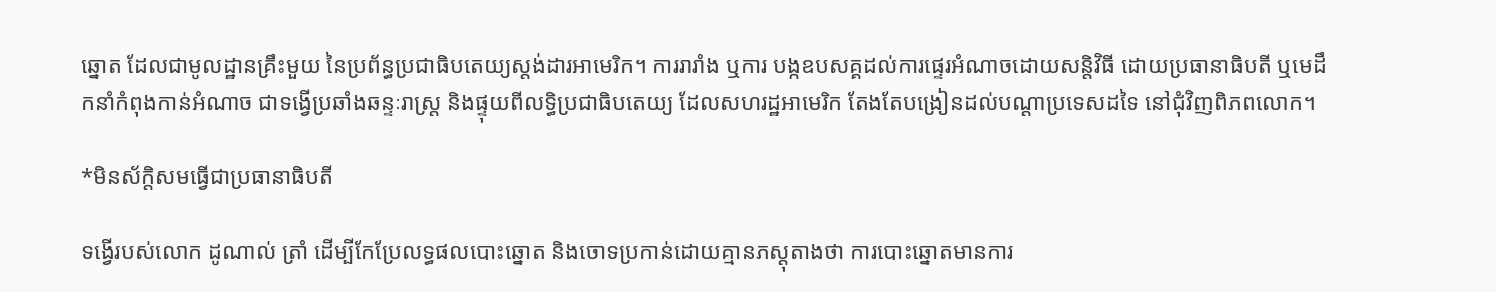ឆ្នោត ដែលជាមូលដ្ឋានគ្រឹះមួយ នៃប្រព័ន្ធប្រជាធិបតេយ្យស្ដង់ដារអាមេរិក។ ការរារាំង ឬការ បង្កឧបសគ្គដល់ការផ្ទេរអំណាចដោយសន្តិវិធី ដោយប្រធានាធិបតី ឬមេដឹកនាំកំពុងកាន់អំណាច ជាទង្វើប្រឆាំងឆន្ទៈរាស្ត្រ និងផ្ទុយពីលទ្ធិប្រជាធិបតេយ្យ ដែលសហរដ្ឋអាមេរិក តែងតែបង្រៀនដល់បណ្ដាប្រទេសដទៃ នៅជុំវិញពិភពលោក។

*មិនស័ក្តិសមធ្វើជាប្រធានាធិបតី

ទង្វើរបស់លោក ដូណាល់ ត្រាំ ដើម្បីកែប្រែលទ្ធផលបោះឆ្នោត និងចោទប្រកាន់ដោយគ្មានភស្ដុតាងថា ការបោះឆ្នោតមានការ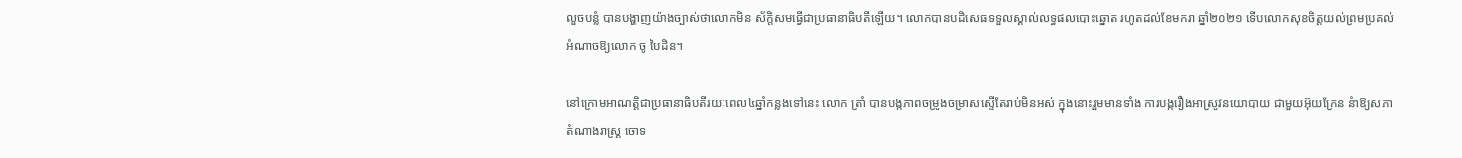លួចបន្លំ បានបង្ហាញយ៉ាងច្បាស់ថាលោកមិន ស័ក្តិសមធ្វើជាប្រធានាធិបតីឡើយ។ លោកបានបដិសេធទទួលស្គាល់លទ្ធផលបោះឆ្នោត រហូតដល់ខែមករា ឆ្នាំ២០២១ ទើបលោកសុខចិត្តយល់ព្រមប្រគល់អំណាចឱ្យលោក ចូ បៃដិន។

នៅក្រោមអាណត្តិជាប្រធានាធិបតីរយៈពេល៤ឆ្នាំកន្លងទៅនេះ លោក ត្រាំ បានបង្កភាពចម្រូងចម្រាសស្ទើតែរាប់មិនអស់ ក្នុងនោះរួមមានទាំង ការបង្ករឿងអាស្រូវនយោបាយ ជាមួយអ៊ុយក្រែន នំាឱ្យសភាតំណាងរាស្ត្រ ចោទ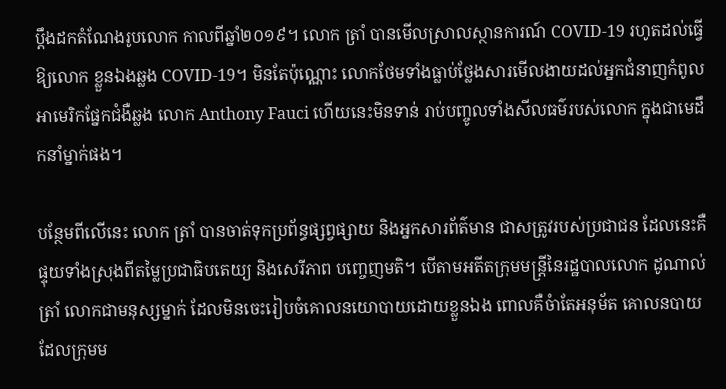ប្ដឹងដកតំណែងរូបលោក កាលពីឆ្នាំ២០១៩។ លោក ត្រាំ បានមើលស្រាលស្ថានការណ៍ COVID-19 រហូតដល់ធ្វើឱ្យលោក ខ្លួនឯងឆ្លង COVID-19។ មិនតែប៉ុណ្ណោះ លោកថែមទាំងធ្លាប់ថ្លែងសារមើលងាយដល់អ្នកជំនាញកំពូលអាមេរិកផ្នែកជំងឺឆ្លង លោក Anthony Fauci ហើយនេះមិនទាន់ រាប់បញ្ចូលទាំងសីលធម៌របស់លោក ក្នុងជាមេដឹកនាំម្នាក់ផង។

បន្ថែមពីលើនេះ លោក ត្រាំ បានចាត់ទុកប្រព័ន្ធផ្សព្វផ្សាយ និងអ្នកសារព័ត៌មាន ជាសត្រូវរបស់ប្រជាជន ដែលនេះគឺផ្ទុយទាំងស្រុងពីតម្លៃប្រជាធិបតេយ្យ និងសេរីភាព បញ្ចេញមតិ។ បើតាមអតីតក្រុមមន្ត្រីនៃរដ្ឋបាលលោក ដូណាល់ ត្រាំ លោកជាមនុស្សម្នាក់ ដែលមិនចេះរៀបចំគោលនយោបាយដោយខ្លួនឯង ពោលគឺចំាតែអនុម័ត គោលនបាយ ដែលក្រុមម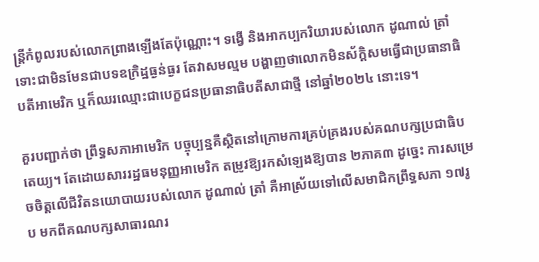ន្ត្រីកំពូលរបស់លោកព្រាងឡើងតែប៉ុណ្ណោះ។ ទង្វើ និងអាកប្បករិយារបស់លោក ដូណាល់ ត្រាំ ទោះជាមិនមែនជាបទឧក្រិដ្ឋធ្ងន់ធ្ងរ តែវាសមល្មម បង្ហាញថាលោកមិនស័ក្តិសមធ្វើជាប្រធានាធិបតីអាមេរិក ឬក៏ឈរឈ្មោះជាបេក្ខជនប្រធានាធិបតីសាជាថ្មី នៅឆ្នាំ២០២៤ នោះទេ។

គួរបញ្ជាក់ថា ព្រឹទ្ធសភាអាមេរិក បច្ចុប្បន្នគឺស្ថិតនៅក្រោមការគ្រប់គ្រងរបស់គណបក្សប្រជាធិបតេយ្យ។ តែដោយសាររដ្ឋធមនុញ្ញអាមេរិក តម្រូវឱ្យរកសំឡេងឱ្យបាន ២ភាគ៣ ដូច្នេះ ការសម្រេចចិត្តលើជីវិតនយោបាយរបស់លោក ដូណាល់ ត្រាំ គឺអាស្រ័យទៅលើសមាជិកព្រឹទ្ធសភា ១៧រូប មកពីគណបក្សសាធារណរ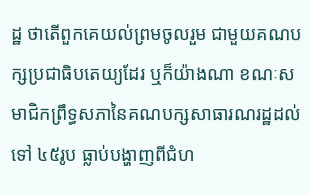ដ្ឋ ថាតើពួកគេយល់ព្រមចូលរួម ជាមួយគណបក្សប្រជាធិបតេយ្យដែរ ឬក៏យ៉ាងណា ខណៈសមាជិកព្រឹទ្ធសភានៃគណបក្សសាធារណរដ្ឋដល់ទៅ ៤៥រូប ធ្លាប់បង្ហាញពីជំហ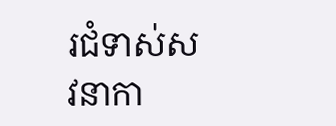រជំទាស់សវនាកា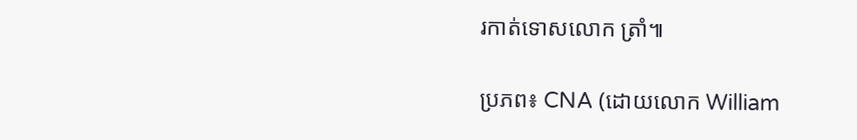រកាត់ទោសលោក ត្រាំ៕

ប្រភព៖ CNA (ដោយលោក William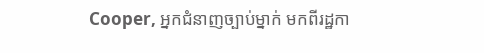Cooper, អ្នកជំនាញច្បាប់ម្នាក់ មកពីរដ្ឋកា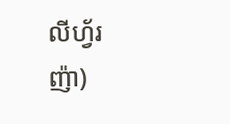លីហ្វ័រញ៉ា)